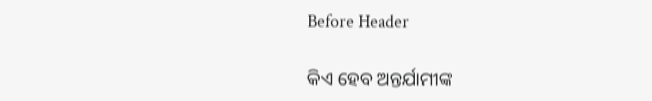Before Header

କିଏ ହେବ ଅନ୍ତର୍ଯାମୀଙ୍କ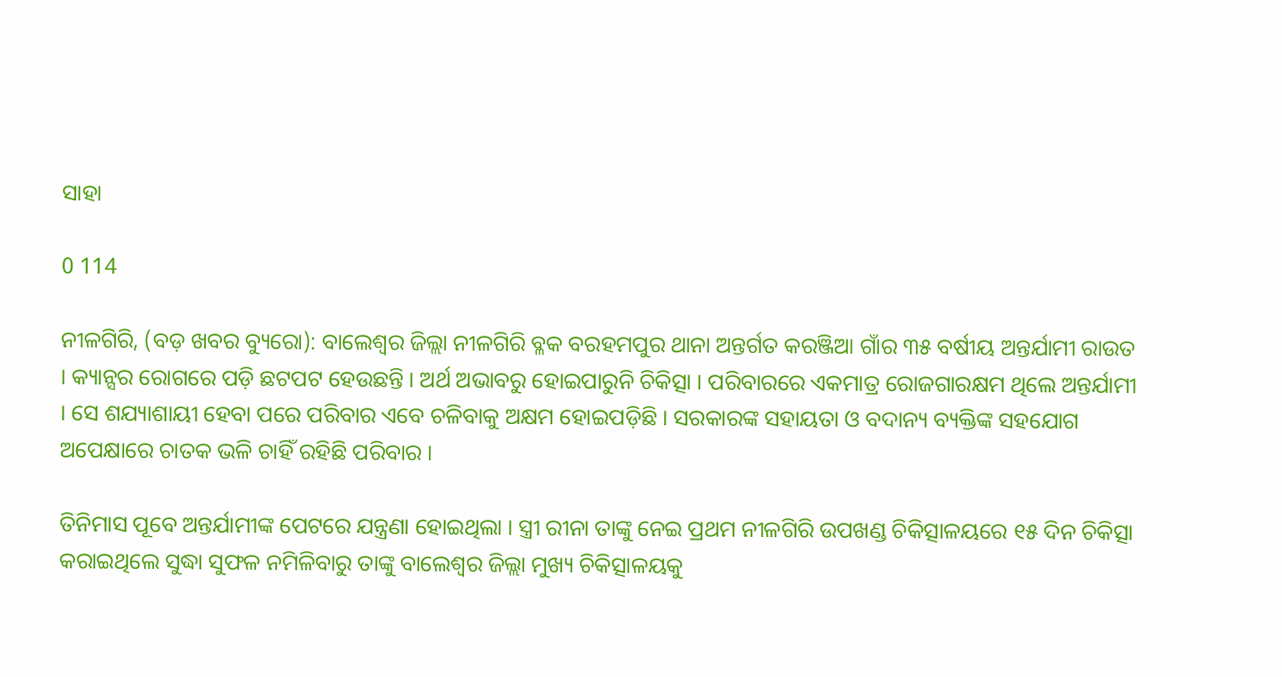ସାହା

0 114

ନୀଳଗିରି, (ବଡ଼ ଖବର ବ୍ୟୁରୋ): ବାଲେଶ୍ୱର ଜିଲ୍ଲା ନୀଳଗିରି ବ୍ଳକ ବରହମପୁର ଥାନା ଅନ୍ତର୍ଗତ କରଞ୍ଜିଆ ଗାଁର ୩୫ ବର୍ଷୀୟ ଅନ୍ତର୍ଯାମୀ ରାଉତ । କ୍ୟାନ୍ସର ରୋଗରେ ପଡ଼ି ଛଟପଟ ହେଉଛନ୍ତି । ଅର୍ଥ ଅଭାବରୁ ହୋଇପାରୁନି ଚିକିତ୍ସା । ପରିବାରରେ ଏକମାତ୍ର ରୋଜଗାରକ୍ଷମ ଥିଲେ ଅନ୍ତର୍ଯାମୀ । ସେ ଶଯ୍ୟାଶାୟୀ ହେବା ପରେ ପରିବାର ଏବେ ଚଳିବାକୁ ଅକ୍ଷମ ହୋଇପଡ଼ିଛି । ସରକାରଙ୍କ ସହାୟତା ଓ ବଦାନ୍ୟ ବ୍ୟକ୍ତିଙ୍କ ସହଯୋଗ ଅପେକ୍ଷାରେ ଚାତକ ଭଳି ଚାହିଁ ରହିଛି ପରିବାର ।

ତିନିମାସ ପୂବେ ଅନ୍ତର୍ଯାମୀଙ୍କ ପେଟରେ ଯନ୍ତ୍ରଣା ହୋଇଥିଲା । ସ୍ତ୍ରୀ ରୀନା ତାଙ୍କୁ ନେଇ ପ୍ରଥମ ନୀଳଗିରି ଉପଖଣ୍ଡ ଚିକିତ୍ସାଳୟରେ ୧୫ ଦିନ ଚିକିତ୍ସା କରାଇଥିଲେ ସୁଦ୍ଧା ସୁଫଳ ନମିଳିବାରୁ ତାଙ୍କୁ ବାଲେଶ୍ୱର ଜିଲ୍ଲା ମୁଖ୍ୟ ଚିକିତ୍ସାଳୟକୁ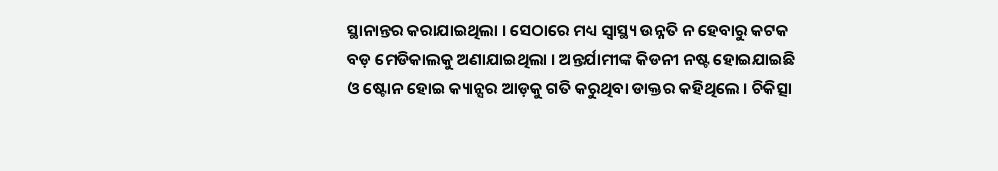ସ୍ଥାନାନ୍ତର କରାଯାଇଥିଲା । ସେଠାରେ ମଧ୍ୟ ସ୍ୱାସ୍ଥ୍ୟ ଉନ୍ନତି ନ ହେବାରୁ କଟକ ବଡ଼ ମେଡିକାଲକୁ ଅଣାଯାଇଥିଲା । ଅନ୍ତର୍ଯାମୀଙ୍କ କିଡନୀ ନଷ୍ଟ ହୋଇଯାଇଛି ଓ ଷ୍ଟୋନ ହୋଇ କ୍ୟାନ୍ସର ଆଡ଼କୁ ଗତି କରୁଥିବା ଡାକ୍ତର କହିଥିଲେ । ଚିକିତ୍ସା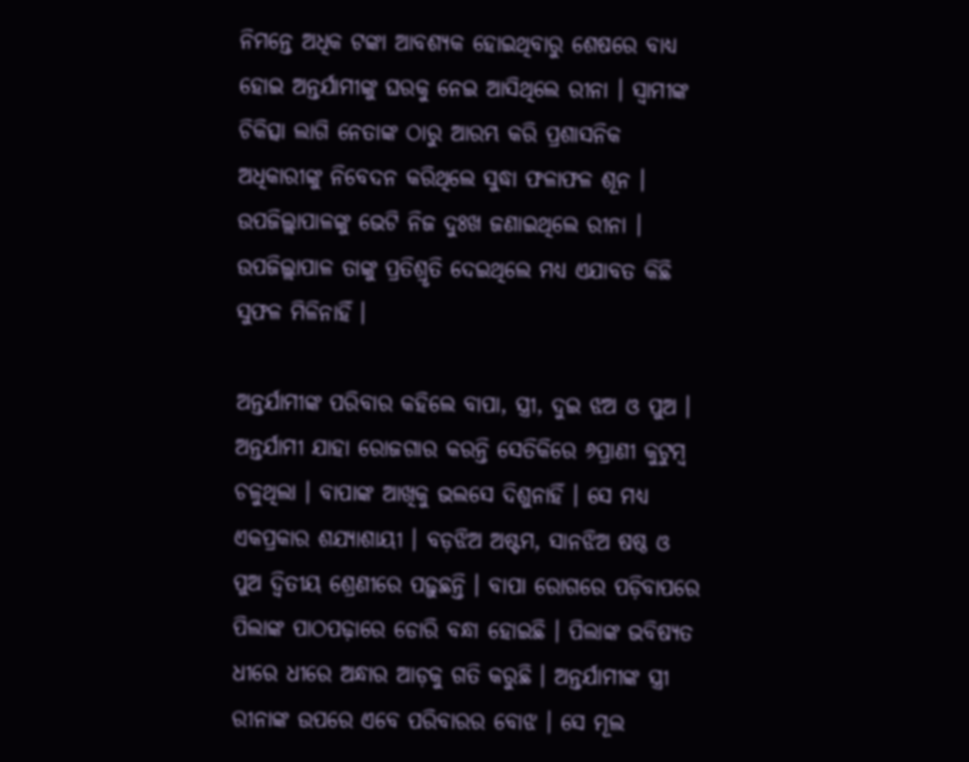ନିମନ୍ତେ ଅଧିକ ଟଙ୍କା ଆବଶ୍ୟକ ହୋଇଥିବାରୁ ଶେଷରେ ବାଧ୍ୟ ହୋଇ ଅନ୍ତର୍ଯାମୀଙ୍କୁ ଘରକୁ ନେଇ ଆସିଥିଲେ ରୀନା । ସ୍ୱାମୀଙ୍କ ଚିକିତ୍ସା ଲାଗି ନେତାଙ୍କ ଠାରୁ ଆରମ୍ଭ କରି ପ୍ରଶାସନିକ ଅଧିକାରୀଙ୍କୁ ନିବେଦନ କରିଥିଲେ ସୁଦ୍ଧା ଫଳାଫଳ ଶୂନ । ଉପଜିଲ୍ଲାପାଳଙ୍କୁ ଭେଟି ନିଜ ଦୁଃଖ ଜଣାଇଥିଲେ ରୀନା । ଉପଜିଲ୍ଲାପାଳ ତାଙ୍କୁ ପ୍ରତିଶ୍ରୃତି ଦେଇଥିଲେ ମଧ୍ୟ ଏଯାବତ କିଛି ସୁଫଳ ମିଳିନାହିଁ ।

ଅନ୍ତର୍ଯାମୀଙ୍କ ପରିବାର କହିଲେ ବାପା, ସ୍ତ୍ରୀ, ଦୁଇ ଝଅ ଓ ପୁଅ । ଅନ୍ତର୍ଯାମୀ ଯାହା ରୋଜଗାର କରନ୍ତି ସେତିକିରେ ୬ପ୍ରାଣୀ କୁଟୁମ୍ବ ଚଳୁଥିଲା । ବାପାଙ୍କ ଆଖିକୁ ଭଲସେ ଦିଶୁନାହିଁ । ସେ ମଧ୍ୟ ଏକପ୍ରକାର ଶଯ୍ୟାଶାୟୀ । ବଡ଼ଝିଅ ଅଷ୍ଟମ, ସାନଝିଅ ଷଷ୍ଠ ଓ ପୁଅ ଦ୍ୱିତୀୟ ଶ୍ରେଣୀରେ ପଢ଼ୁଛନ୍ତି । ବାପା ରୋଗରେ ପଡ଼ିବାପରେ ପିଲାଙ୍କ ପାଠପଢ଼ାରେ ଡୋରି ବନ୍ଧା ହୋଇଛି । ପିଲାଙ୍କ ଭବିଷ୍ୟତ ଧୀରେ ଧୀରେ ଅନ୍ଧାର ଆଡ଼କୁ ଗତି କରୁଛି । ଅନ୍ତର୍ଯାମୀଙ୍କ ସ୍ତ୍ରୀ ରୀନାଙ୍କ ଉପରେ ଏବେ ପରିବାରର ବୋଝ । ସେ ମୂଲ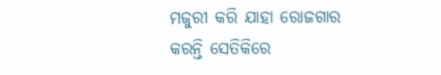ମଜୁରୀ କରି ଯାହା ରୋଜଗାର କରନ୍ତି ସେତିକିରେ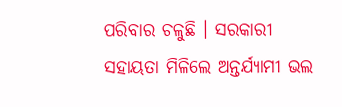ପରିବାର ଚଳୁଛି । ସରକାରୀ ସହାୟତା ମିଳିଲେ ଅନ୍ତର୍ଯ୍ୟାମୀ ଭଲ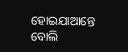ହୋଇଯାଆନ୍ତେ ବୋଲି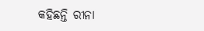କହିଛନ୍ତି ରୀନା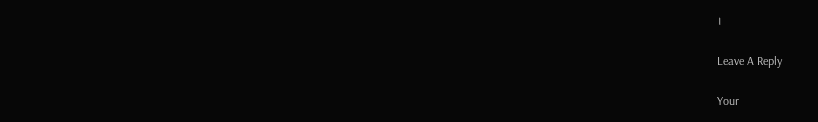।

Leave A Reply

Your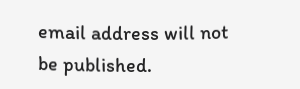email address will not be published.